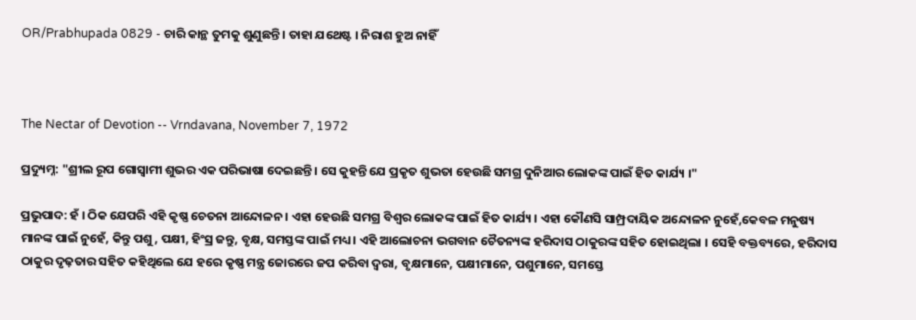OR/Prabhupada 0829 - ଚାରି କାନ୍ଥ ତୁମକୁ ଶୁଣୁଛନ୍ତି । ତାହା ଯଥେଷ୍ଟ । ନିରାଶ ହୁଅ ନାହିଁ



The Nectar of Devotion -- Vrndavana, November 7, 1972

ପ୍ରଦ୍ୟୁମ୍ନ: "ଶ୍ରୀଲ ରୂପ ଗୋସ୍ଵାମୀ ଶୁଭର ଏକ ପରିଭାଷା ଦେଇଛନ୍ତି । ସେ କୁହନ୍ତି ଯେ ପ୍ରକୃତ ଶୁଭତା ହେଉଛି ସମଗ୍ର ଦୁନିଆର ଲୋକଙ୍କ ପାଇଁ ହିତ କାର୍ଯ୍ୟ ।"

ପ୍ରଭୁପାଦ: ହଁ । ଠିକ ଯେପରି ଏହି କୃଷ୍ଣ ଚେତନା ଆନ୍ଦୋଳନ । ଏହା ହେଉଛି ସମଗ୍ର ବିଶ୍ଵର ଲୋକଙ୍କ ପାଇଁ ହିତ କାର୍ଯ୍ୟ । ଏହା କୌଣସି ସାମ୍ପ୍ରଦାୟିକ ଅନ୍ଦୋଳନ ନୁହେଁ,କେବଳ ମନୁଷ୍ୟ ମାନଙ୍କ ପାଇଁ ନୁହେଁ, କିନ୍ତୁ ପଶୁ, ପକ୍ଷୀ, ହିଂସ୍ର ଜନ୍ତୁ, ବୃକ୍ଷ, ସମସ୍ତଙ୍କ ପାଇଁ ମଧ୍ୟ । ଏହି ଆଲୋଚନା ଭଗବାନ ଚୈତନ୍ୟଙ୍କ ହରିଦାସ ଠାକୁରଙ୍କ ସହିତ ହୋଇଥିଲା । ସେହି ବକ୍ତବ୍ୟରେ, ହରିଦାସ ଠାକୁର ଦୃଢ଼ତାର ସହିତ କହିଥିଲେ ଯେ ହରେ କୃଷ୍ଣ ମନ୍ତ୍ର ଜୋରରେ ଜପ କରିବା ଦ୍ଵରା, ବୃକ୍ଷମାନେ, ପକ୍ଷୀମାନେ, ପଶୁମାନେ, ସମସ୍ତେ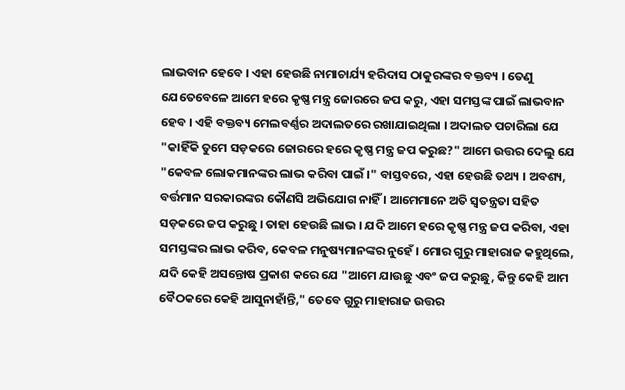ଲାଭବାନ ହେବେ । ଏହା ହେଉଛି ନାମାଚାର୍ଯ୍ୟ ହରିଦାସ ଠାକୁରଙ୍କର ବକ୍ତବ୍ୟ । ତେଣୁ ଯେତେବେଳେ ଆମେ ହରେ କୃଷ୍ଣ ମନ୍ତ୍ର ଜୋରରେ ଜପ କରୁ, ଏହା ସମସ୍ତଙ୍କ ପାଇଁ ଲାଭବାନ ହେବ । ଏହି ବକ୍ତବ୍ୟ ମେଲବର୍ଣ୍ଣର ଅଦାଲତରେ ରଖାଯାଇଥିଲା । ଅଦାଲତ ପଚାରିଲା ଯେ "କାହିଁକି ତୁମେ ସଡ଼କରେ ଜୋରରେ ହରେ କୃଷ୍ଣ ମନ୍ତ୍ର ଜପ କରୁଛ?" ଆମେ ଉତ୍ତର ଦେଲୁ ଯେ "କେବଳ ଲୋକମାନଙ୍କର ଲାଭ କରିବା ପାଇଁ ।" ବାସ୍ତବରେ, ଏହା ହେଉଛି ତଥ୍ୟ । ଅବଶ୍ୟ, ବର୍ତ୍ତମାନ ସରକାରଙ୍କର କୌଣସି ଅଭିଯୋଗ ନାହିଁ । ଆମେମାନେ ଅତି ସ୍ଵତନ୍ତ୍ରତା ସହିତ ସଡ଼କରେ ଜପ କରୁଛୁ । ତାହା ହେଉଛି ଲାଭ । ଯଦି ଆମେ ହରେ କୃଷ୍ଣ ମନ୍ତ୍ର ଜପ କରିବା, ଏହା ସମସ୍ତଙ୍କର ଲାଭ କରିବ, କେବଳ ମନୁଷ୍ୟମାନଙ୍କର ନୁହେଁ । ମୋର ଗୁରୁ ମାହାରାଜ କହୁଥିଲେ, ଯଦି କେହି ଅସନ୍ତୋଷ ପ୍ରକାଶ କରେ ଯେ "ଆମେ ଯାଉଛୁ ଏବଂ ଜପ କରୁଛୁ, କିନ୍ତୁ କେହି ଆମ ବୈଠକରେ କେହି ଆସୁନାହାଁନ୍ତି," ତେବେ ଗୁରୁ ମାହାରାଜ ଉତ୍ତର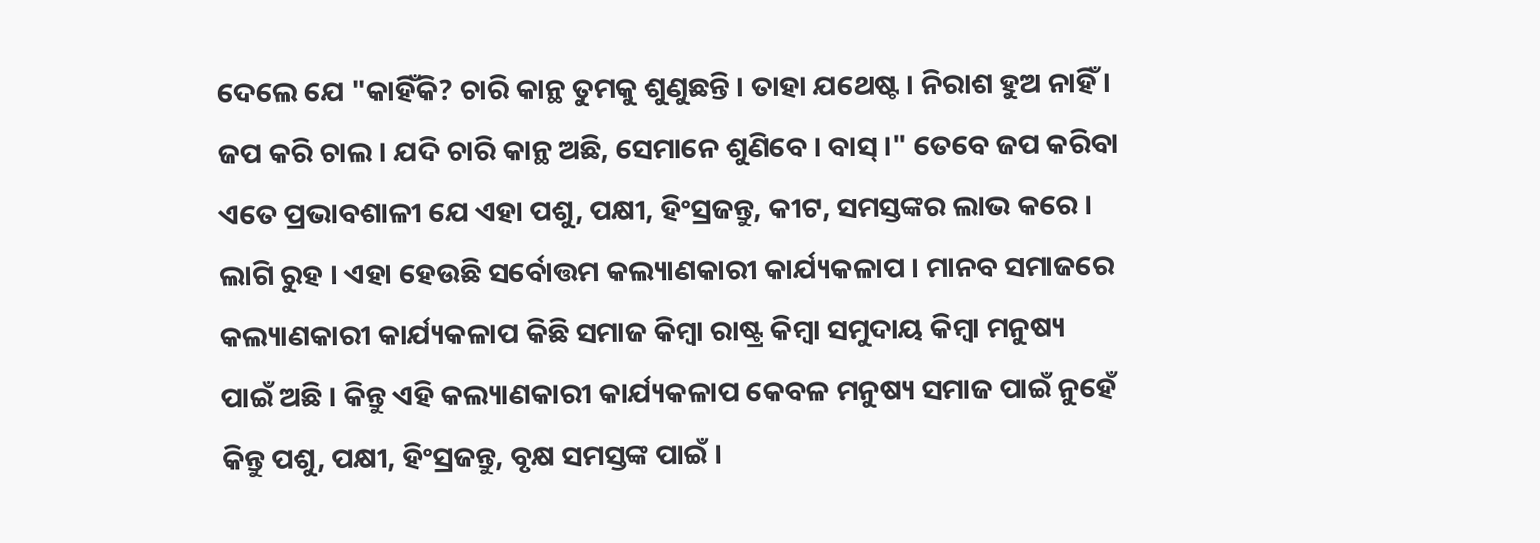ଦେଲେ ଯେ "କାହିଁକି? ଚାରି କାନ୍ଥ ତୁମକୁ ଶୁଣୁଛନ୍ତି । ତାହା ଯଥେଷ୍ଟ । ନିରାଶ ହୁଅ ନାହିଁ । ଜପ କରି ଚାଲ । ଯଦି ଚାରି କାନ୍ଥ ଅଛି, ସେମାନେ ଶୁଣିବେ । ବାସ୍ ।" ତେବେ ଜପ କରିବା ଏତେ ପ୍ରଭାବଶାଳୀ ଯେ ଏହା ପଶୁ, ପକ୍ଷୀ, ହିଂସ୍ରଜନ୍ତୁ, କୀଟ, ସମସ୍ତଙ୍କର ଲାଭ କରେ । ଲାଗି ରୁହ । ଏହା ହେଉଛି ସର୍ବୋତ୍ତମ କଲ୍ୟାଣକାରୀ କାର୍ଯ୍ୟକଳାପ । ମାନବ ସମାଜରେ କଲ୍ୟାଣକାରୀ କାର୍ଯ୍ୟକଳାପ କିଛି ସମାଜ କିମ୍ଵା ରାଷ୍ଟ୍ର କିମ୍ଵା ସମୁଦାୟ କିମ୍ଵା ମନୁଷ୍ୟ ପାଇଁ ଅଛି । କିନ୍ତୁ ଏହି କଲ୍ୟାଣକାରୀ କାର୍ଯ୍ୟକଳାପ କେବଳ ମନୁଷ୍ୟ ସମାଜ ପାଇଁ ନୁହେଁ କିନ୍ତୁ ପଶୁ, ପକ୍ଷୀ, ହିଂସ୍ରଜନ୍ତୁ, ବୃକ୍ଷ ସମସ୍ତଙ୍କ ପାଇଁ ।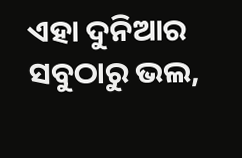ଏହା ଦୁନିଆର ସବୁଠାରୁ ଭଲ,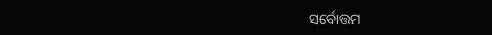ସର୍ବୋତ୍ତମ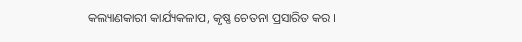କଲ୍ୟାଣକାରୀ କାର୍ଯ୍ୟକଳାପ, କୃଷ୍ଣ ଚେତନା ପ୍ରସାରିତ କର ।